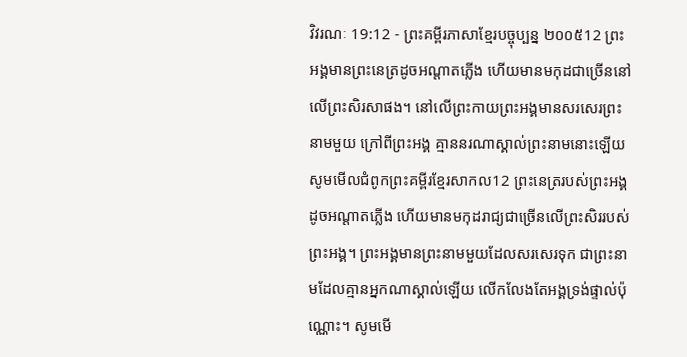វិវរណៈ 19:12 - ព្រះគម្ពីរភាសាខ្មែរបច្ចុប្បន្ន ២០០៥12 ព្រះអង្គមានព្រះនេត្រដូចអណ្ដាតភ្លើង ហើយមានមកុដជាច្រើននៅលើព្រះសិរសាផង។ នៅលើព្រះកាយព្រះអង្គមានសរសេរព្រះនាមមួយ ក្រៅពីព្រះអង្គ គ្មាននរណាស្គាល់ព្រះនាមនោះឡើយ សូមមើលជំពូកព្រះគម្ពីរខ្មែរសាកល12 ព្រះនេត្ររបស់ព្រះអង្គដូចអណ្ដាតភ្លើង ហើយមានមកុដរាជ្យជាច្រើនលើព្រះសិររបស់ព្រះអង្គ។ ព្រះអង្គមានព្រះនាមមួយដែលសរសេរទុក ជាព្រះនាមដែលគ្មានអ្នកណាស្គាល់ឡើយ លើកលែងតែអង្គទ្រង់ផ្ទាល់ប៉ុណ្ណោះ។ សូមមើ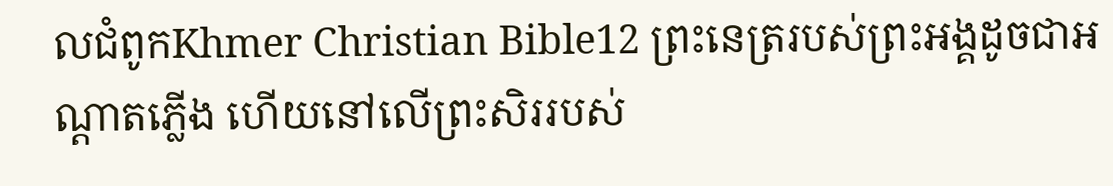លជំពូកKhmer Christian Bible12 ព្រះនេត្ររបស់ព្រះអង្គដូចជាអណ្ដាតភ្លើង ហើយនៅលើព្រះសិររបស់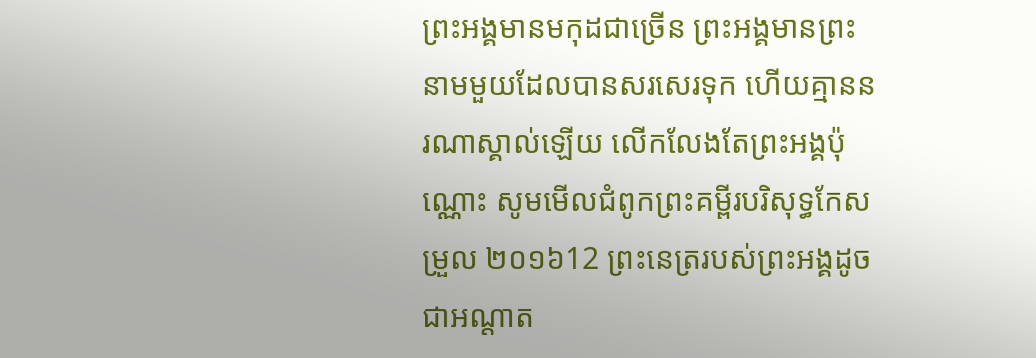ព្រះអង្គមានមកុដជាច្រើន ព្រះអង្គមានព្រះនាមមួយដែលបានសរសេរទុក ហើយគ្មាននរណាស្គាល់ឡើយ លើកលែងតែព្រះអង្គប៉ុណ្ណោះ សូមមើលជំពូកព្រះគម្ពីរបរិសុទ្ធកែសម្រួល ២០១៦12 ព្រះនេត្ររបស់ព្រះអង្គដូចជាអណ្ដាត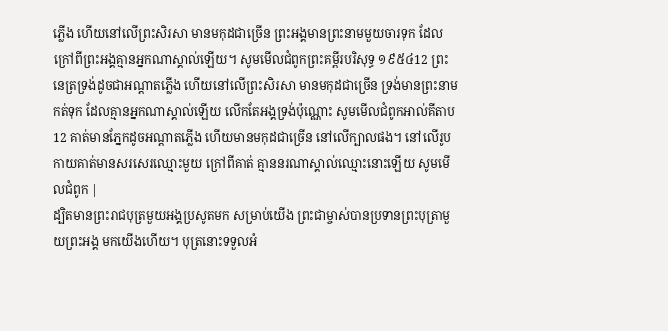ភ្លើង ហើយនៅលើព្រះសិរសា មានមកុដជាច្រើន ព្រះអង្គមានព្រះនាមមួយចារទុក ដែលក្រៅពីព្រះអង្គគ្មានអ្នកណាស្គាល់ឡើយ។ សូមមើលជំពូកព្រះគម្ពីរបរិសុទ្ធ ១៩៥៤12 ព្រះនេត្រទ្រង់ដូចជាអណ្តាតភ្លើង ហើយនៅលើព្រះសិរសា មានមកុដជាច្រើន ទ្រង់មានព្រះនាមកត់ទុក ដែលគ្មានអ្នកណាស្គាល់ឡើយ លើកតែអង្គទ្រង់ប៉ុណ្ណោះ សូមមើលជំពូកអាល់គីតាប12 គាត់មានភ្នែកដូចអណ្ដាតភ្លើង ហើយមានមកុដជាច្រើន នៅលើក្បាលផង។ នៅលើរូបកាយគាត់មានសរសេរឈ្មោះមួយ ក្រៅពីគាត់ គ្មាននរណាស្គាល់ឈ្មោះនោះឡើយ សូមមើលជំពូក |
ដ្បិតមានព្រះរាជបុត្រមួយអង្គប្រសូតមក សម្រាប់យើង ព្រះជាម្ចាស់បានប្រទានព្រះបុត្រាមួយព្រះអង្គ មកយើងហើយ។ បុត្រនោះទទួលអំ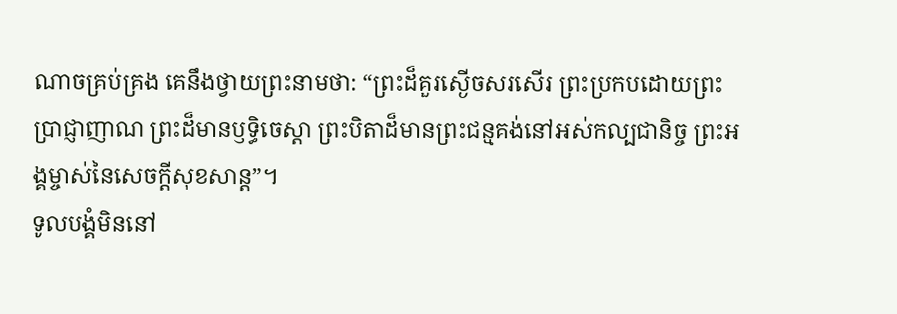ណាចគ្រប់គ្រង គេនឹងថ្វាយព្រះនាមថា: “ព្រះដ៏គួរស្ងើចសរសើរ ព្រះប្រកបដោយព្រះប្រាជ្ញាញាណ ព្រះដ៏មានឫទ្ធិចេស្ដា ព្រះបិតាដ៏មានព្រះជន្មគង់នៅអស់កល្បជានិច្ច ព្រះអង្គម្ចាស់នៃសេចក្ដីសុខសាន្ត”។
ទូលបង្គំមិននៅ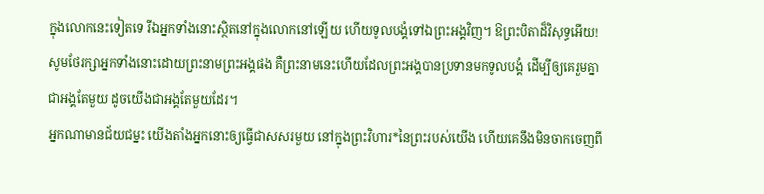ក្នុងលោកនេះទៀតទេ រីឯអ្នកទាំងនោះស្ថិតនៅក្នុងលោកនៅឡើយ ហើយទូលបង្គំទៅឯព្រះអង្គវិញ។ ឱព្រះបិតាដ៏វិសុទ្ធអើយ! សូមថែរក្សាអ្នកទាំងនោះដោយព្រះនាមព្រះអង្គផង គឺព្រះនាមនេះហើយដែលព្រះអង្គបានប្រទានមកទូលបង្គំ ដើម្បីឲ្យគេរួមគ្នាជាអង្គតែមួយ ដូចយើងជាអង្គតែមួយដែរ។
អ្នកណាមានជ័យជម្នះ យើងតាំងអ្នកនោះឲ្យធ្វើជាសសរមួយ នៅក្នុងព្រះវិហារ*នៃព្រះរបស់យើង ហើយគេនឹងមិនចាកចេញពី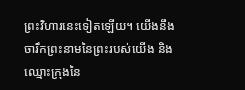ព្រះវិហារនេះទៀតឡើយ។ យើងនឹងចារឹកព្រះនាមនៃព្រះរបស់យើង និងឈ្មោះក្រុងនៃ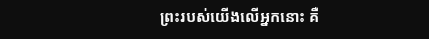ព្រះរបស់យើងលើអ្នកនោះ គឺ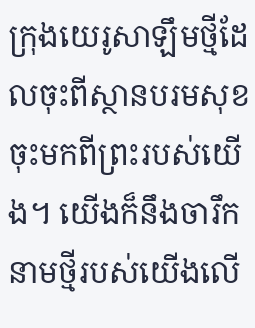ក្រុងយេរូសាឡឹមថ្មីដែលចុះពីស្ថានបរមសុខ ចុះមកពីព្រះរបស់យើង។ យើងក៏នឹងចារឹកនាមថ្មីរបស់យើងលើ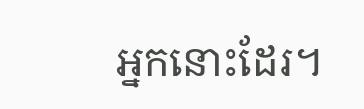អ្នកនោះដែរ។